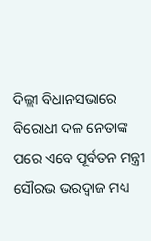ଦିଲ୍ଲୀ ବିଧାନସଭାରେ ବିରୋଧୀ ଦଳ ନେତାଙ୍କ ପରେ ଏବେ ପୂର୍ବତନ ମନ୍ତ୍ରୀ ସୌରଭ ଭରଦ୍ୱାଜ ମଧ୍ୟ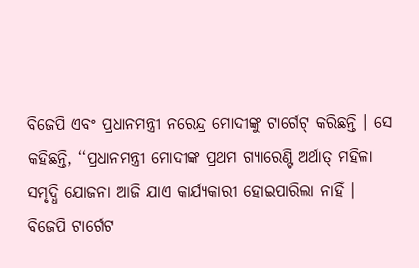ବିଜେପି ଏବଂ ପ୍ରଧାନମନ୍ତ୍ରୀ ନରେନ୍ଦ୍ର ମୋଦୀଙ୍କୁ ଟାର୍ଗେଟ୍ କରିଛନ୍ତି । ସେ କହିଛନ୍ତି, ‘‘ପ୍ରଧାନମନ୍ତ୍ରୀ ମୋଦୀଙ୍କ ପ୍ରଥମ ଗ୍ୟାରେଣ୍ଟି ଅର୍ଥାତ୍ ମହିଳା ସମୃଦ୍ଧି ଯୋଜନା ଆଜି ଯାଏ କାର୍ଯ୍ୟକାରୀ ହୋଇପାରିଲା ନାହିଁ ।
ବିଜେପି ଟାର୍ଗେଟ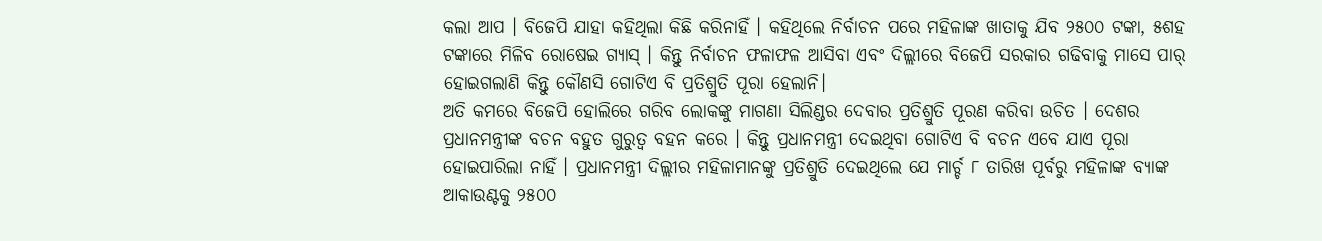କଲା ଆପ । ବିଜେପି ଯାହା କହିଥିଲା କିଛି କରିନାହିଁ । କହିଥିଲେ ନିର୍ବାଚନ ପରେ ମହିଳାଙ୍କ ଖାତାକୁ ଯିବ ୨୫୦୦ ଟଙ୍କା, ୫ଶହ ଟଙ୍କାରେ ମିଳିବ ରୋଷେଇ ଗ୍ୟାସ୍ । କିନ୍ତୁ ନିର୍ବାଚନ ଫଳାଫଳ ଆସିବା ଏବଂ ଦିଲ୍ଲୀରେ ବିଜେପି ସରକାର ଗଢିବାକୁ ମାସେ ପାର୍ ହୋଇଗଲାଣି କିନ୍ତୁ କୌଣସି ଗୋଟିଏ ବି ପ୍ରତିଶ୍ରୁତି ପୂରା ହେଲାନି।
ଅତି କମରେ ବିଜେପି ହୋଲିରେ ଗରିବ ଲୋକଙ୍କୁ ମାଗଣା ସିଲିଣ୍ଡର ଦେବାର ପ୍ରତିଶ୍ରୁତି ପୂରଣ କରିବା ଉଚିତ । ଦେଶର ପ୍ରଧାନମନ୍ତ୍ରୀଙ୍କ ବଚନ ବହୁତ ଗୁରୁତ୍ୱ ବହନ କରେ । କିନ୍ତୁ ପ୍ରଧାନମନ୍ତ୍ରୀ ଦେଇଥିବା ଗୋଟିଏ ବି ବଚନ ଏବେ ଯାଏ ପୂରା ହୋଇପାରିଲା ନାହିଁ । ପ୍ରଧାନମନ୍ତ୍ରୀ ଦିଲ୍ଲୀର ମହିଳାମାନଙ୍କୁ ପ୍ରତିଶ୍ରୁତି ଦେଇଥିଲେ ଯେ ମାର୍ଚ୍ଚ ୮ ତାରିଖ ପୂର୍ବରୁ ମହିଳାଙ୍କ ବ୍ୟାଙ୍କ ଆକାଉଣ୍ଟକୁ ୨୫୦୦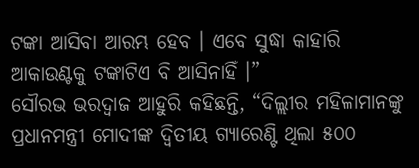ଟଙ୍କା ଆସିବା ଆରମ୍ଭ ହେବ । ଏବେ ସୁଦ୍ଧା କାହାରି ଆକାଉଣ୍ଟକୁ ଟଙ୍କାଟିଏ ବି ଆସିନାହିଁ ।”
ସୌରଭ ଭରଦ୍ୱାଜ ଆହୁରି କହିଛନ୍ତି, “ଦିଲ୍ଲୀର ମହିଳାମାନଙ୍କୁ ପ୍ରଧାନମନ୍ତ୍ରୀ ମୋଦୀଙ୍କ ଦ୍ୱିତୀୟ ଗ୍ୟାରେଣ୍ଟି ଥିଲା ୫୦୦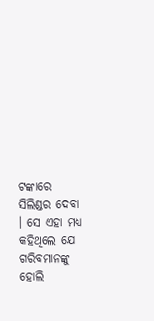ଟଙ୍କାରେ ସିଲିଣ୍ଡର ଦେବା । ସେ ଏହା ମଧ୍ୟ କହିଥିଲେ ଯେ ଗରିବମାନଙ୍କୁ ହୋଲି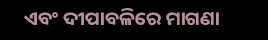ଏବଂ ଦୀପାବଳିରେ ମାଗଣା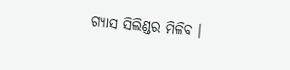ଗ୍ୟାସ ସିଲିଣ୍ଡର ମିଳିବ ।